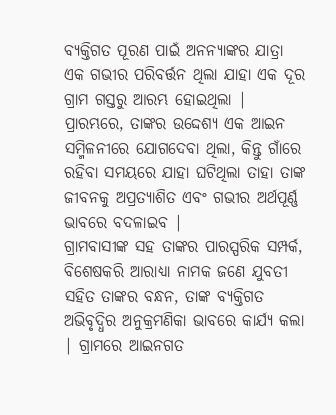ବ୍ୟକ୍ତିଗତ ପୂରଣ ପାଇଁ ଅନନ୍ୟାଙ୍କର ଯାତ୍ରା ଏକ ଗଭୀର ପରିବର୍ତ୍ତନ ଥିଲା ଯାହା ଏକ ଦୂର ଗ୍ରାମ ଗସ୍ତରୁ ଆରମ୍ଭ ହୋଇଥିଲା | ପ୍ରାରମ୍ଭରେ, ତାଙ୍କର ଉଦ୍ଦେଶ୍ୟ ଏକ ଆଇନ ସମ୍ମିଳନୀରେ ଯୋଗଦେବା ଥିଲା, କିନ୍ତୁ ଗାଁରେ ରହିବା ସମୟରେ ଯାହା ଘଟିଥିଲା ତାହା ତାଙ୍କ ଜୀବନକୁ ଅପ୍ରତ୍ୟାଶିତ ଏବଂ ଗଭୀର ଅର୍ଥପୂର୍ଣ୍ଣ ଭାବରେ ବଦଳାଇବ |
ଗ୍ରାମବାସୀଙ୍କ ସହ ତାଙ୍କର ପାରସ୍ପରିକ ସମ୍ପର୍କ, ବିଶେଷକରି ଆରାଧ୍ୟା ନାମକ ଜଣେ ଯୁବତୀ ସହିତ ତାଙ୍କର ବନ୍ଧନ, ତାଙ୍କ ବ୍ୟକ୍ତିଗତ ଅଭିବୃଦ୍ଧିର ଅନୁକ୍ରମଣିକା ଭାବରେ କାର୍ଯ୍ୟ କଲା | ଗ୍ରାମରେ ଆଇନଗତ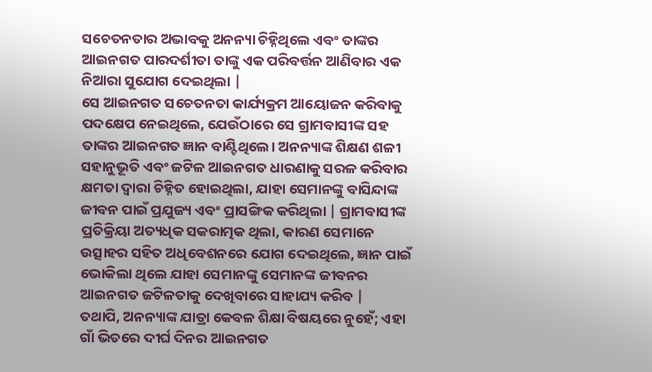ସଚେତନତାର ଅଭାବକୁ ଅନନ୍ୟା ଚିହ୍ନିଥିଲେ ଏବଂ ତାଙ୍କର ଆଇନଗତ ପାରଦର୍ଶୀତା ତାଙ୍କୁ ଏକ ପରିବର୍ତ୍ତନ ଆଣିବାର ଏକ ନିଆରା ସୁଯୋଗ ଦେଇଥିଲା |
ସେ ଆଇନଗତ ସଚେତନତା କାର୍ଯ୍ୟକ୍ରମ ଆୟୋଜନ କରିବାକୁ ପଦକ୍ଷେପ ନେଇଥିଲେ, ଯେଉଁଠାରେ ସେ ଗ୍ରାମବାସୀଙ୍କ ସହ ତାଙ୍କର ଆଇନଗତ ଜ୍ଞାନ ବାଣ୍ଟିଥିଲେ। ଅନନ୍ୟାଙ୍କ ଶିକ୍ଷଣ ଶଳୀ ସହାନୁଭୂତି ଏବଂ ଜଟିଳ ଆଇନଗତ ଧାରଣାକୁ ସରଳ କରିବାର କ୍ଷମତା ଦ୍ୱାରା ଚିହ୍ନିତ ହୋଇଥିଲା, ଯାହା ସେମାନଙ୍କୁ ବାସିନ୍ଦାଙ୍କ ଜୀବନ ପାଇଁ ପ୍ରଯୁଜ୍ୟ ଏବଂ ପ୍ରାସଙ୍ଗିକ କରିଥିଲା | ଗ୍ରାମବାସୀଙ୍କ ପ୍ରତିକ୍ରିୟା ଅତ୍ୟଧିକ ସକରାତ୍ମକ ଥିଲା, କାରଣ ସେମାନେ ଉତ୍ସାହର ସହିତ ଅଧିବେଶନରେ ଯୋଗ ଦେଇଥିଲେ, ଜ୍ଞାନ ପାଇଁ ଭୋକିଲା ଥିଲେ ଯାହା ସେମାନଙ୍କୁ ସେମାନଙ୍କ ଜୀବନର ଆଇନଗତ ଜଟିଳତାକୁ ଦେଖିବାରେ ସାହାଯ୍ୟ କରିବ |
ତଥାପି, ଅନନ୍ୟାଙ୍କ ଯାତ୍ରା କେବଳ ଶିକ୍ଷା ବିଷୟରେ ନୁହେଁ; ଏହା ଗାଁ ଭିତରେ ଦୀର୍ଘ ଦିନର ଆଇନଗତ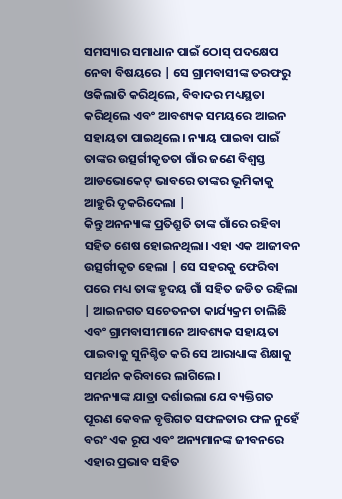ସମସ୍ୟାର ସମାଧାନ ପାଇଁ ଠୋସ୍ ପଦକ୍ଷେପ ନେବା ବିଷୟରେ | ସେ ଗ୍ରାମବାସୀଙ୍କ ତରଫରୁ ଓକିଲାତି କରିଥିଲେ, ବିବାଦର ମଧ୍ୟସ୍ଥତା କରିଥିଲେ ଏବଂ ଆବଶ୍ୟକ ସମୟରେ ଆଇନ ସହାୟତା ପାଇଥିଲେ। ନ୍ୟାୟ ପାଇବା ପାଇଁ ତାଙ୍କର ଉତ୍ସର୍ଗୀକୃତତା ଗାଁର ଜଣେ ବିଶ୍ୱସ୍ତ ଆଡଭୋକେଟ୍ ଭାବରେ ତାଙ୍କର ଭୂମିକାକୁ ଆହୁରି ଦୃକରିଦେଲା |
କିନ୍ତୁ ଅନନ୍ୟାଙ୍କ ପ୍ରତିଶ୍ରୁତି ତାଙ୍କ ଗାଁରେ ରହିବା ସହିତ ଶେଷ ହୋଇନଥିଲା। ଏହା ଏକ ଆଜୀବନ ଉତ୍ସର୍ଗୀକୃତ ହେଲା | ସେ ସହରକୁ ଫେରିବା ପରେ ମଧ୍ୟ ତାଙ୍କ ହୃଦୟ ଗାଁ ସହିତ ଜଡିତ ରହିଲା | ଆଇନଗତ ସଚେତନତା କାର୍ଯ୍ୟକ୍ରମ ଚାଲିଛି ଏବଂ ଗ୍ରାମବାସୀମାନେ ଆବଶ୍ୟକ ସହାୟତା ପାଇବାକୁ ସୁନିଶ୍ଚିତ କରି ସେ ଆରାଧ୍ୟାଙ୍କ ଶିକ୍ଷାକୁ ସମର୍ଥନ କରିବାରେ ଲାଗିଲେ।
ଅନନ୍ୟାଙ୍କ ଯାତ୍ରା ଦର୍ଶାଇଲା ଯେ ବ୍ୟକ୍ତିଗତ ପୂରଣ କେବଳ ବୃତ୍ତିଗତ ସଫଳତାର ଫଳ ନୁହେଁ ବରଂ ଏକ ରୂପ ଏବଂ ଅନ୍ୟମାନଙ୍କ ଜୀବନରେ ଏହାର ପ୍ରଭାବ ସହିତ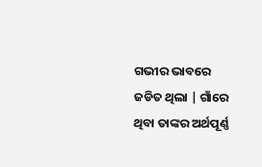ଗଭୀର ଭାବରେ ଜଡିତ ଥିଲା | ଗାଁରେ ଥିବା ତାଙ୍କର ଅର୍ଥପୂର୍ଣ୍ଣ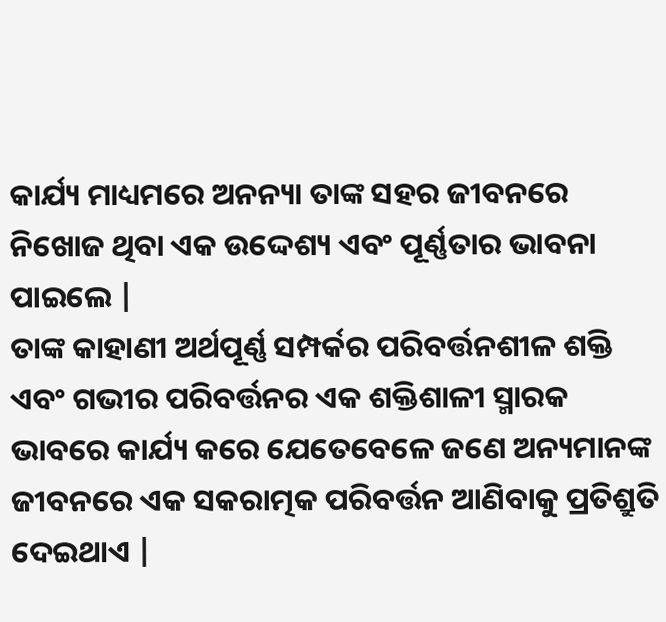କାର୍ଯ୍ୟ ମାଧ୍ୟମରେ ଅନନ୍ୟା ତାଙ୍କ ସହର ଜୀବନରେ ନିଖୋଜ ଥିବା ଏକ ଉଦ୍ଦେଶ୍ୟ ଏବଂ ପୂର୍ଣ୍ଣତାର ଭାବନା ପାଇଲେ |
ତାଙ୍କ କାହାଣୀ ଅର୍ଥପୂର୍ଣ୍ଣ ସମ୍ପର୍କର ପରିବର୍ତ୍ତନଶୀଳ ଶକ୍ତି ଏବଂ ଗଭୀର ପରିବର୍ତ୍ତନର ଏକ ଶକ୍ତିଶାଳୀ ସ୍ମାରକ ଭାବରେ କାର୍ଯ୍ୟ କରେ ଯେତେବେଳେ ଜଣେ ଅନ୍ୟମାନଙ୍କ ଜୀବନରେ ଏକ ସକରାତ୍ମକ ପରିବର୍ତ୍ତନ ଆଣିବାକୁ ପ୍ରତିଶ୍ରୁତି ଦେଇଥାଏ |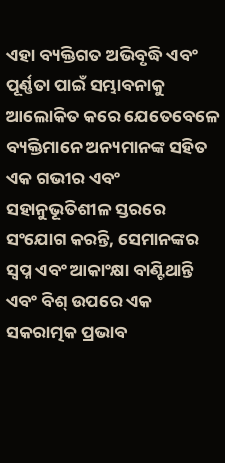ଏହା ବ୍ୟକ୍ତିଗତ ଅଭିବୃଦ୍ଧି ଏବଂ ପୂର୍ଣ୍ଣତା ପାଇଁ ସମ୍ଭାବନାକୁ ଆଲୋକିତ କରେ ଯେତେବେଳେ ବ୍ୟକ୍ତିମାନେ ଅନ୍ୟମାନଙ୍କ ସହିତ ଏକ ଗଭୀର ଏବଂ ସହାନୁଭୂତିଶୀଳ ସ୍ତରରେ ସଂଯୋଗ କରନ୍ତି, ସେମାନଙ୍କର ସ୍ୱପ୍ନ ଏବଂ ଆକାଂକ୍ଷା ବାଣ୍ଟିଥାନ୍ତି ଏବଂ ବିଶ୍ ଉପରେ ଏକ ସକରାତ୍ମକ ପ୍ରଭାବ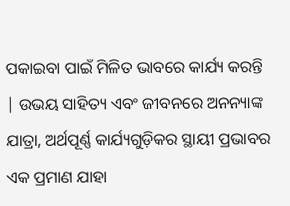ପକାଇବା ପାଇଁ ମିଳିତ ଭାବରେ କାର୍ଯ୍ୟ କରନ୍ତି | ଉଭୟ ସାହିତ୍ୟ ଏବଂ ଜୀବନରେ ଅନନ୍ୟାଙ୍କ ଯାତ୍ରା, ଅର୍ଥପୂର୍ଣ୍ଣ କାର୍ଯ୍ୟଗୁଡ଼ିକର ସ୍ଥାୟୀ ପ୍ରଭାବର ଏକ ପ୍ରମାଣ ଯାହା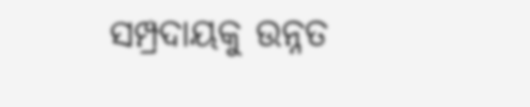ସମ୍ପ୍ରଦାୟକୁ ଉନ୍ନତ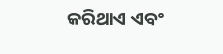କରିଥାଏ ଏବଂ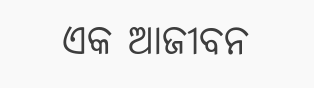ଏକ ଆଜୀବନ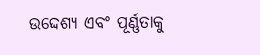ଉଦ୍ଦେଶ୍ୟ ଏବଂ ପୂର୍ଣ୍ଣତାକୁ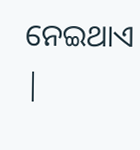ନେଇଥାଏ |